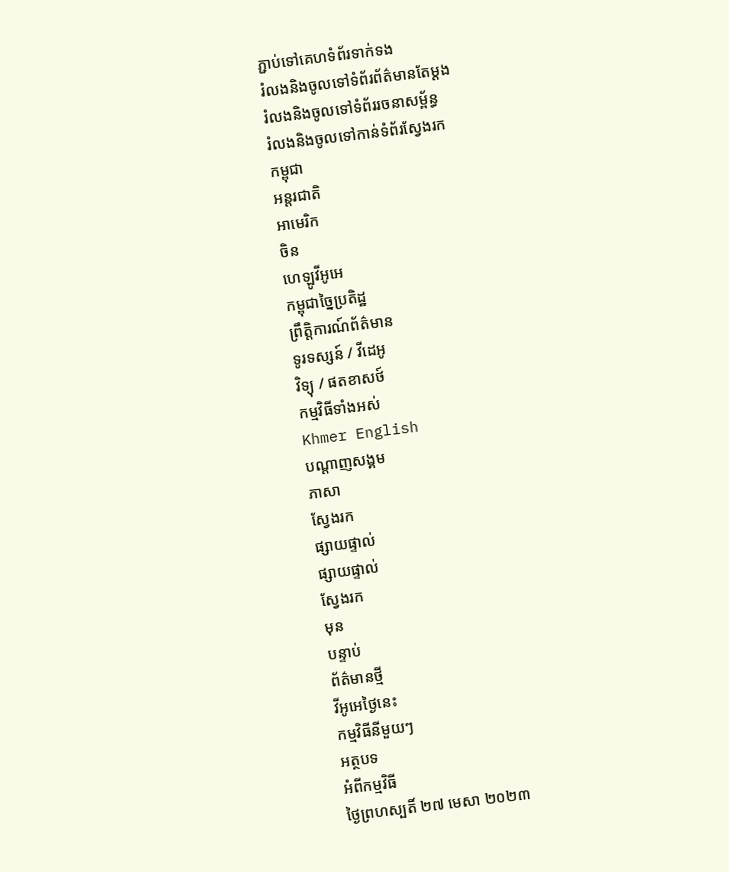ភ្ជាប់ទៅគេហទំព័រទាក់ទង
រំលងនិងចូលទៅទំព័រព័ត៌មានតែម្តង
រំលងនិងចូលទៅទំព័ររចនាសម្ព័ន្ធ
រំលងនិងចូលទៅកាន់ទំព័រស្វែងរក
កម្ពុជា
អន្តរជាតិ
អាមេរិក
ចិន
ហេឡូវីអូអេ
កម្ពុជាច្នៃប្រតិដ្ឋ
ព្រឹត្តិការណ៍ព័ត៌មាន
ទូរទស្សន៍ / វីដេអូ
វិទ្យុ / ផតខាសថ៍
កម្មវិធីទាំងអស់
Khmer English
បណ្តាញសង្គម
ភាសា
ស្វែងរក
ផ្សាយផ្ទាល់
ផ្សាយផ្ទាល់
ស្វែងរក
មុន
បន្ទាប់
ព័ត៌មានថ្មី
វីអូអេថ្ងៃនេះ
កម្មវិធីនីមួយៗ
អត្ថបទ
អំពីកម្មវិធី
ថ្ងៃព្រហស្បតិ៍ ២៧ មេសា ២០២៣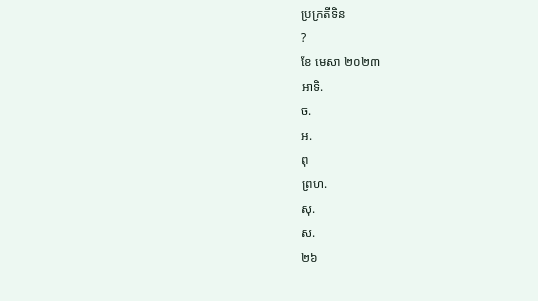ប្រក្រតីទិន
?
ខែ មេសា ២០២៣
អាទិ.
ច.
អ.
ពុ
ព្រហ.
សុ.
ស.
២៦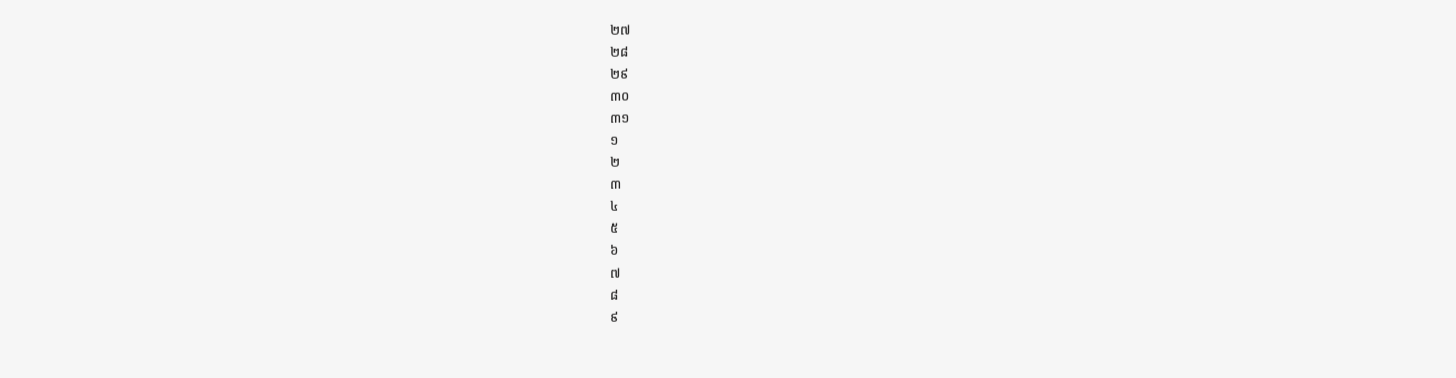២៧
២៨
២៩
៣០
៣១
១
២
៣
៤
៥
៦
៧
៨
៩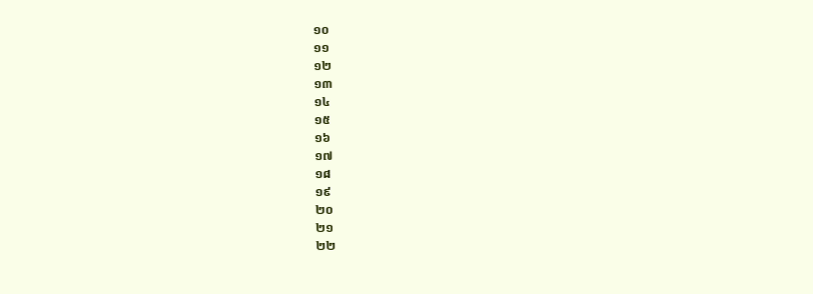១០
១១
១២
១៣
១៤
១៥
១៦
១៧
១៨
១៩
២០
២១
២២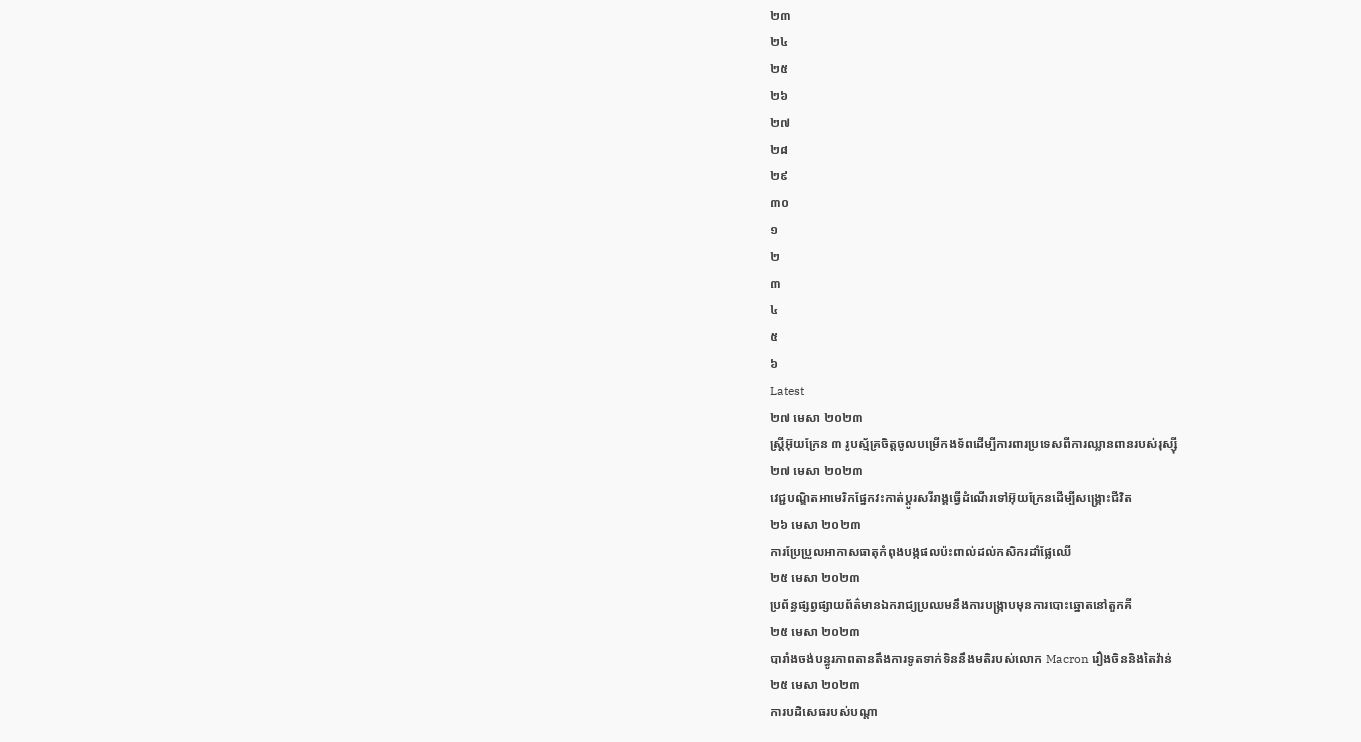២៣
២៤
២៥
២៦
២៧
២៨
២៩
៣០
១
២
៣
៤
៥
៦
Latest
២៧ មេសា ២០២៣
ស្ត្រីអ៊ុយក្រែន ៣ រូបស្ម័គ្រចិត្តចូលបម្រើកងទ័ពដើម្បីការពារប្រទេសពីការឈ្លានពានរបស់រុស្ស៊ី
២៧ មេសា ២០២៣
វេជ្ជបណ្ឌិតអាមេរិកផ្នែកវះកាត់ប្តូរសរីរាង្គធ្វើដំណើរទៅអ៊ុយក្រែនដើម្បីសង្រ្គោះជីវិត
២៦ មេសា ២០២៣
ការប្រែប្រួលអាកាសធាតុកំពុងបង្កផលប៉ះពាល់ដល់កសិករដាំផ្លែឈើ
២៥ មេសា ២០២៣
ប្រព័ន្ធផ្សព្វផ្សាយព័ត៌មានឯករាជ្យប្រឈមនឹងការបង្ក្រាបមុនការបោះឆ្នោតនៅតួកគី
២៥ មេសា ២០២៣
បារាំងចង់បន្ធូរភាពតានតឹងការទូតទាក់ទិននឹងមតិរបស់លោក Macron រឿងចិននិងតៃវ៉ាន់
២៥ មេសា ២០២៣
ការបដិសេធរបស់បណ្ដា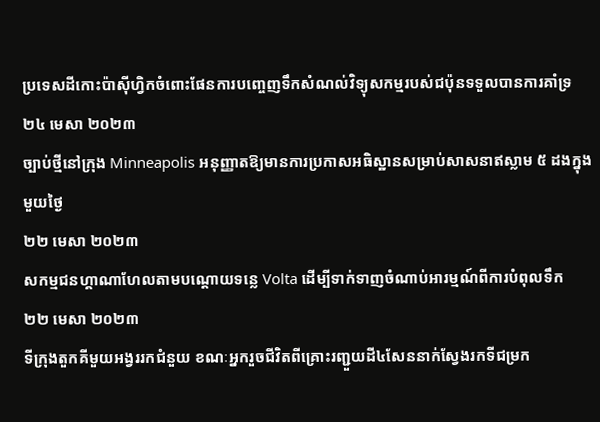ប្រទេសដីកោះប៉ាស៊ីហ្វិកចំពោះផែនការបញ្ចេញទឹកសំណល់វិទ្យុសកម្មរបស់ជប៉ុនទទួលបានការគាំទ្រ
២៤ មេសា ២០២៣
ច្បាប់ថ្មីនៅក្រុង Minneapolis អនុញ្ញាតឱ្យមានការប្រកាសអធិស្ឋានសម្រាប់សាសនាឥស្លាម ៥ ដងក្នុងមួយថ្ងៃ
២២ មេសា ២០២៣
សកម្មជនហ្គាណាហែលតាមបណ្តោយទន្លេ Volta ដើម្បីទាក់ទាញចំណាប់អារម្មណ៍ពីការបំពុលទឹក
២២ មេសា ២០២៣
ទីក្រុងតួកគីមួយអង្វររកជំនួយ ខណៈអ្នករួចជីវិតពីគ្រោះរញ្ជួយដី៤សែននាក់ស្វែងរកទីជម្រក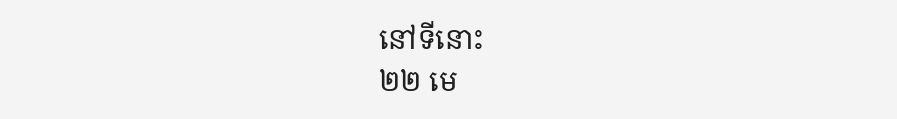នៅទីនោះ
២២ មេ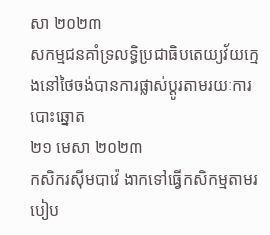សា ២០២៣
សកម្មជនគាំទ្រលទ្ធិប្រជាធិបតេយ្យវ័យក្មេងនៅថៃចង់បានការផ្លាស់ប្តូរតាមរយៈការបោះឆ្នោត
២១ មេសា ២០២៣
កសិករស៊ីមបាវ៉េ ងាកទៅធ្វើកសិកម្មតាមរបៀប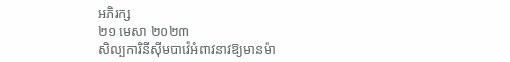អភិរក្ស
២១ មេសា ២០២៣
សិល្បការិនីស៊ីមបាវ៉េអំពាវនាវឱ្យមានម៉ា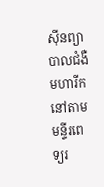ស៊ីនព្យាបាលជំងឺមហារីកនៅតាមមន្ទីរពេទ្យរ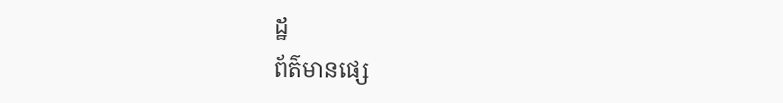ដ្ឋ
ព័ត៌មានផ្សេ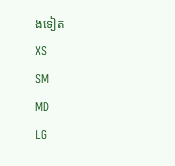ងទៀត
XS
SM
MD
LG